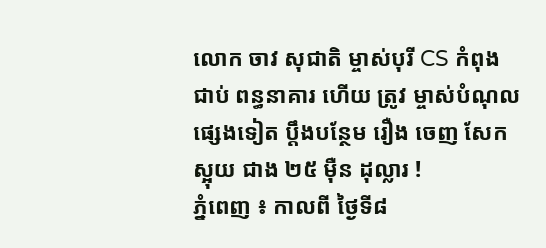លោក ចាវ សុជាតិ ម្ចាស់បុរី CS កំពុងជាប់ ពន្ធនាគារ ហើយ ត្រូវ ម្ចាស់បំណុល ផ្សេងទៀត ប្ដឹងបន្ថែម រឿង ចេញ សែកស្អុយ ជាង ២៥ ម៉ឺន ដុល្លារ !
ភ្នំពេញ ៖ កាលពី ថ្ងៃទី៨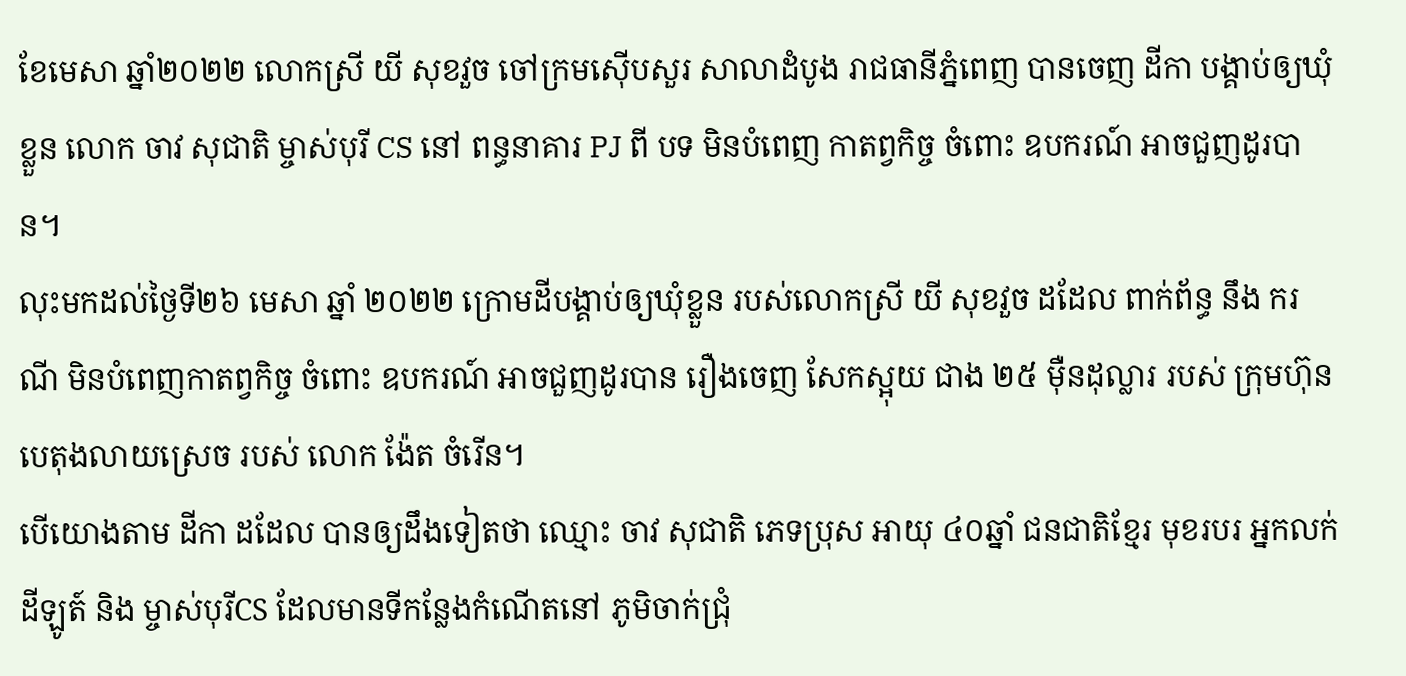ខែមេសា ឆ្នាំ២០២២ លោកស្រី យី សុខវួច ចៅក្រមស៊ើបសួរ សាលាដំបូង រាជធានីភ្នំពេញ បានចេញ ដីកា បង្គាប់ឲ្យឃុំខ្លួន លោក ចាវ សុជាតិ ម្ចាស់បុរី CS នៅ ពន្ធនាគារ PJ ពី បទ មិនបំពេញ កាតព្វកិច្ច ចំពោះ ឧបករណ៍ អាចជួញដូរបាន។
លុះមកដល់ថ្ងៃទី២៦ មេសា ឆ្នាំ ២០២២ ក្រោមដីបង្គាប់ឲ្យឃុំខ្លួន របស់លោកស្រី យី សុខវួច ដដែល ពាក់ព័ន្ធ នឹង ករណី មិនបំពេញកាតព្វកិច្ច ចំពោះ ឧបករណ៍ អាចជួញដូរបាន រឿងចេញ សែកស្អុយ ជាង ២៥ ម៉ឺនដុល្លារ របស់ ក្រុមហ៊ុន បេតុងលាយស្រេច របស់ លោក ង៉ែត ចំរើន។
បើយោងតាម ដីកា ដដែល បានឲ្យដឹងទៀតថា ឈ្មោះ ចាវ សុជាតិ ភេទប្រុស អាយុ ៤០ឆ្នាំ ជនជាតិខ្មែរ មុខរបរ អ្នកលក់ដីឡូត៍ និង ម្ចាស់បុរីCS ដែលមានទីកន្លែងកំណើតនៅ ភូមិចាក់ជ្រុំ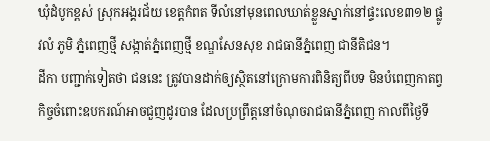ឃុំដំបូកខ្ពស់ ស្រុកអង្គរជ័យ ខេត្តកំពត ទីលំនៅមុនពេលឃាត់ខ្លួនស្នាក់នៅផ្ទះលេខ៣១២ ផ្លូវលំ ភូមិ ភ្នំពេញថ្មី សង្កាត់ភ្នំពេញថ្មី ខណ្ឌសែនសុខ រាជធានីភ្នំពេញ ជានីតិជន។
ដីកា បញ្ជាក់ទៀតថា ជននេះ ត្រូវបានដាក់ឲ្យស្ថិតនៅក្រោមការពិនិត្យពីបទ មិនបំពេញកាតព្វកិច្ចចំពោះឧបករណ៍អាចជួញដូរបាន ដែលប្រព្រឹត្តនៅចំណុចរាជធានីភ្នំពេញ កាលពីថ្ងៃទី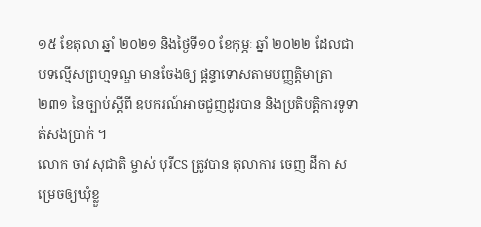១៥ ខែតុលា ឆ្នាំ ២០២១ និងថ្ងៃទី១០ ខែកុម្ភៈ ឆ្នាំ ២០២២ ដែលជាបទល្មើសព្រហ្មទណ្ឌ មានចែងឲ្យ ផ្ដន្ទាទោសតាមបញ្ញត្តិមាត្រា២៣១ នៃច្បាប់ស្តីពី ឧបករណ៍អាចជួញដូរបាន និងប្រតិបត្តិការទូទាត់សងប្រាក់ ។
លោក ចាវ សុជាតិ ម្ចាស់ បុរីCS ត្រូវបាន តុលាការ ចេញ ដីកា សម្រេចឲ្យឃុំខ្លួ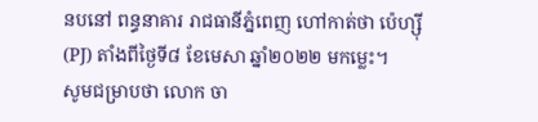នបនៅ ពន្ធនាគារ រាជធានីភ្នំពេញ ហៅកាត់ថា ប៉េហ្ស៊ី (PJ) តាំងពីថ្ងៃទី៨ ខែមេសា ឆ្នាំ២០២២ មកម្លេះ។
សូមជម្រាបថា លោក ចា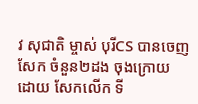វ សុជាតិ ម្ចាស់ បុរីCS បានចេញ សែក ចំនួន២ដង ចុងក្រោយ ដោយ សែកលើក ទី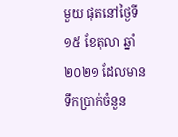មួយ ផុតនៅថ្ងៃទី១៥ ខែតុលា ឆ្នាំ២០២១ ដែលមានទឹកប្រាក់ចំនួន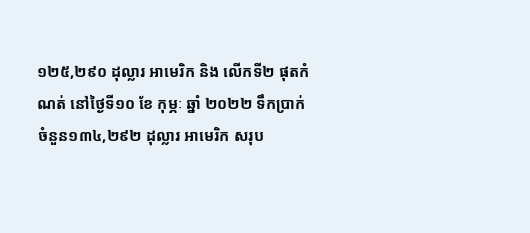១២៥,២៩០ ដុល្លារ អាមេរិក និង លើកទី២ ផុតកំណត់ នៅថ្ងៃទី១០ ខែ កុម្ភៈ ឆ្នាំ ២០២២ ទឹកប្រាក់ ចំនួន១៣៤,២៩២ ដុល្លារ អាមេរិក សរុប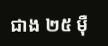ជាង ២៥ ម៉ឺ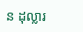ន ដុល្លារ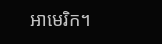អាមេរិក។